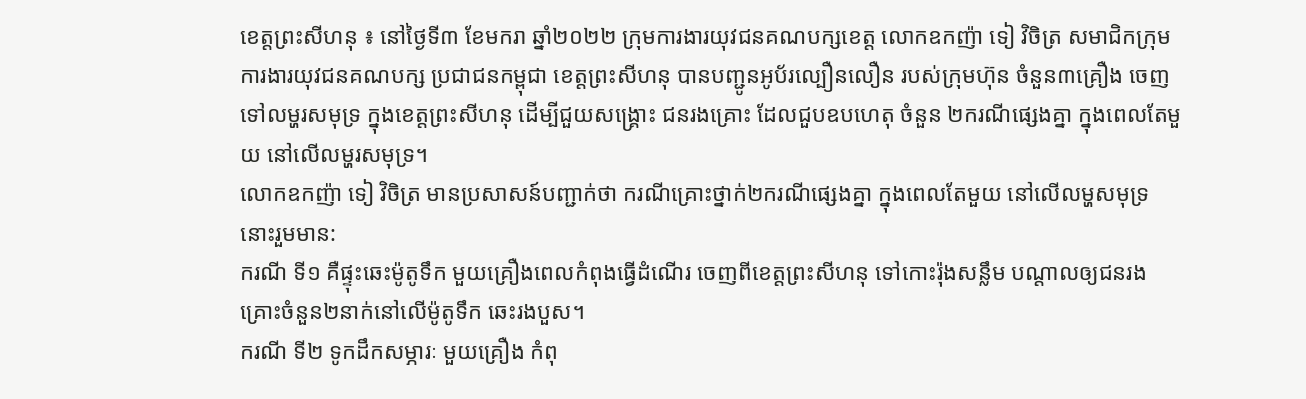ខេត្តព្រះសីហនុ ៖ នៅថ្ងៃទី៣ ខែមករា ឆ្នាំ២០២២ ក្រុមការងារយុវជនគណបក្សខេត្ត លោកឧកញ៉ា ទៀ វិចិត្រ សមាជិកក្រុមការងារយុវជនគណបក្ស ប្រជាជនកម្ពុជា ខេត្តព្រះសីហនុ បានបញ្ជូនអូប័រល្បឿនលឿន របស់ក្រុមហ៊ុន ចំនួន៣គ្រឿង ចេញទៅលម្ហរសមុទ្រ ក្នុងខេត្តព្រះសីហនុ ដើម្បីជួយសង្គ្រោះ ជនរងគ្រោះ ដែលជួបឧបហេតុ ចំនួន ២ករណីផ្សេងគ្នា ក្នុងពេលតែមួយ នៅលើលម្ហរសមុទ្រ។
លោកឧកញ៉ា ទៀ វិចិត្រ មានប្រសាសន៍បញ្ជាក់ថា ករណីគ្រោះថ្នាក់២ករណីផ្សេងគ្នា ក្នុងពេលតែមួយ នៅលើលម្ហសមុទ្រ នោះរួមមាន:
ករណី ទី១ គឺផ្ទុះឆេះម៉ូតូទឹក មួយគ្រឿងពេលកំពុងធ្វើដំណើរ ចេញពីខេត្តព្រះសីហនុ ទៅកោះរ៉ុងសន្លឹម បណ្តាលឲ្យជនរងគ្រោះចំនួន២នាក់នៅលើម៉ូតូទឹក ឆេះរងបួស។
ករណី ទី២ ទូកដឹកសម្ភារៈ មួយគ្រឿង កំពុ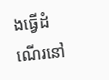ងធ្វើដំណើរនៅ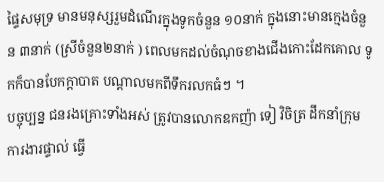ផ្ទៃសមុទ្រ មានមនុស្សរួមដំណើរក្នុងទូកចំនួន ១០នាក់ ក្នុងនោះមានក្មេងចំនួន ៣នាក់ (ស្រីចំនួន២នាក់ ) ពេលមកដល់ចំណុចខាងជើងកោះដែកគោល ទូកក៏បានបែកក្តាបាត បណ្តាលមកពីទឹករលកធំៗ ។
បច្ចុប្បន្ន ជនរងគ្រោះទាំងអស់ ត្រូវបានលោកឧកញ៉ា ទៀ វិចិត្រ ដឹកនាំក្រុម ការងារផ្ទាល់ ធ្វើ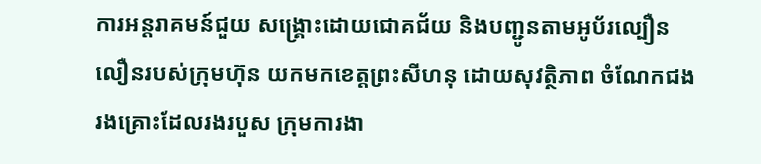ការអន្តរាគមន៍ជួយ សង្គ្រោះដោយជោគជ័យ និងបញ្ជូនតាមអូប័រល្បឿនលឿនរបស់ក្រុមហ៊ុន យកមកខេត្តព្រះសីហនុ ដោយសុវត្ថិភាព ចំណែកជងរងគ្រោះដែលរងរបួស ក្រុមការងា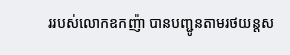ររបស់លោកឧកញ៉ា បានបញ្ជូនតាមរថយន្តស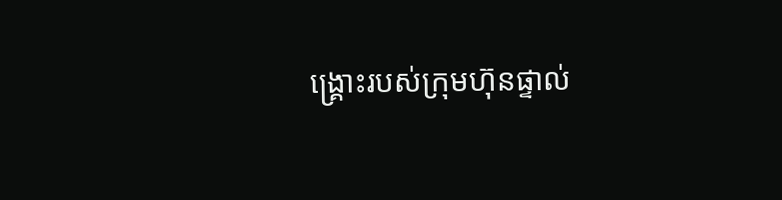ង្គ្រោះរបស់ក្រុមហ៊ុនផ្ទាល់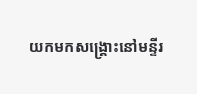យកមកសង្គ្រោះនៅមន្ទីរ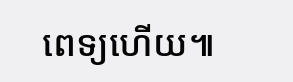ពេទ្យហើយ៕